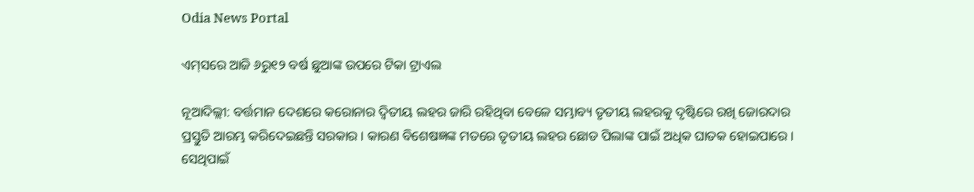Odia News Portal

ଏମ୍‌ସରେ ଆଜି ୬ରୁ୧୨ ବର୍ଷ ଛୁଆଙ୍କ ଉପରେ ଟିକା ଟ୍ରାଏଲ

ନୂଆଦିଲ୍ଲୀ: ବର୍ତ୍ତମାନ ଦେଶରେ କରୋନାର ଦ୍ୱିତୀୟ ଲହର ଜାରି ରହିଥିବା ବେଳେ ସମ୍ଭାବ୍ୟ ତୃତୀୟ ଲହରକୁ ଦୃଷ୍ଟିରେ ରଖି ଜୋରଦାର ପ୍ରସ୍ତୁତି ଆରମ୍ଭ କରିଦେଇଛନ୍ତି ସରକାର । କାରଣ ବିଶେଷଜ୍ଞଙ୍କ ମତରେ ତୃତୀୟ ଲହର ଛୋଡ ପିଲାଙ୍କ ପାଇଁ ଅଧିକ ଘାତକ ହୋଇପାରେ । ସେଥିପାଇଁ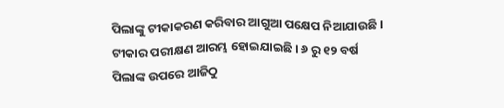ପିଲାଙ୍କୁ ଟୀକାକରଣ କରିବାର ଆଗୁଆ ପକ୍ଷେପ ନିଆଯାଉଛି । ଟୀକାର ପରୀକ୍ଷଣ ଆରମ୍ଭ ହୋଇଯାଇଛି । ୬ ରୁ ୧୨ ବର୍ଷ ପିଲାଙ୍କ ଉପରେ ଆଜିଠୁ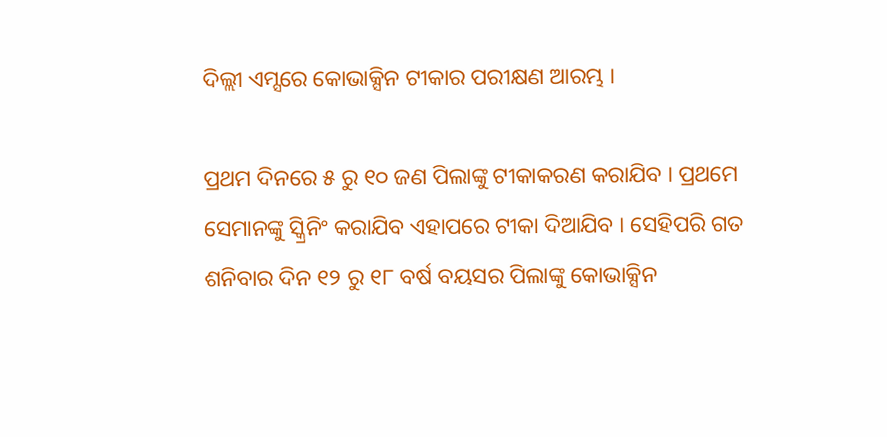ଦିଲ୍ଲୀ ଏମ୍ସରେ କୋଭାକ୍ସିନ ଟୀକାର ପରୀକ୍ଷଣ ଆରମ୍ଭ ।

ପ୍ରଥମ ଦିନରେ ୫ ରୁ ୧୦ ଜଣ ପିଲାଙ୍କୁ ଟୀକାକରଣ କରାଯିବ । ପ୍ରଥମେ ସେମାନଙ୍କୁ ସ୍କ୍ରିନିଂ କରାଯିବ ଏହାପରେ ଟୀକା ଦିଆଯିବ । ସେହିପରି ଗତ ଶନିବାର ଦିନ ୧୨ ରୁ ୧୮ ବର୍ଷ ବୟସର ପିଲାଙ୍କୁ କୋଭାକ୍ସିନ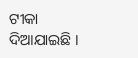ଟୀକା ଦିଆଯାଇଛି ।